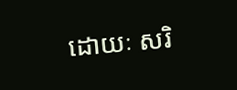ដោយៈ សរិ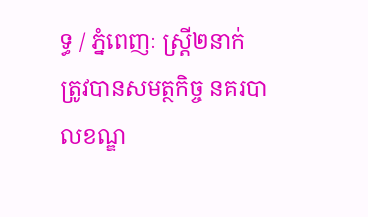ទ្ធ / ភ្នំពេញៈ ស្ត្រី២នាក់ ត្រូវបានសមត្ថកិច្ច នគរបាលខណ្ឌ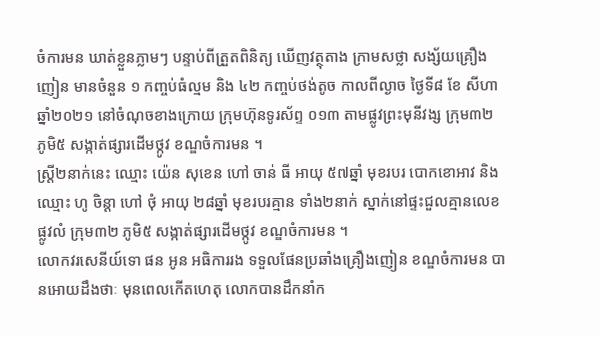ចំការមន ឃាត់ខ្លួនភ្លាមៗ បន្ទាប់ពីត្រួតពិនិត្យ ឃើញវត្ថុតាង ក្រាមសថ្លា សង្ស័យគ្រឿងញៀន មានចំនួន ១ កញ្ចប់ធំល្មម និង ៤២ កញ្ចប់ថង់តូច កាលពីល្ងាច ថ្ងៃទី៨ ខែ សីហា ឆ្នាំ២០២១ នៅចំណុចខាងក្រោយ ក្រុមហ៊ុនទូរស័ព្ទ ០១៣ តាមផ្លូវព្រះមុនីវង្ស ក្រុម៣២ ភូមិ៥ សង្កាត់ផ្សារដើមថ្កូវ ខណ្ឌចំការមន ។
ស្ត្រី២នាក់នេះ ឈ្មោះ យ៉េន សុខេន ហៅ ចាន់ ធី អាយុ ៥៧ឆ្នាំ មុខរបរ បោកខោអាវ និងឈ្មោះ ហូ ចិន្តា ហៅ ថុំ អាយុ ២៨ឆ្នាំ មុខរបរគ្មាន ទាំង២នាក់ ស្នាក់នៅផ្ទះជួលគ្មានលេខ ផ្លូវលំ ក្រុម៣២ ភូមិ៥ សង្កាត់ផ្សារដើមថ្កូវ ខណ្ឌចំការមន ។
លោកវរសេនីយ៍ទោ ផន អូន អធិការរង ទទួលផែនប្រឆាំងគ្រឿងញៀន ខណ្ឌចំការមន បានអោយដឹងថាៈ មុនពេលកើតហេតុ លោកបានដឹកនាំក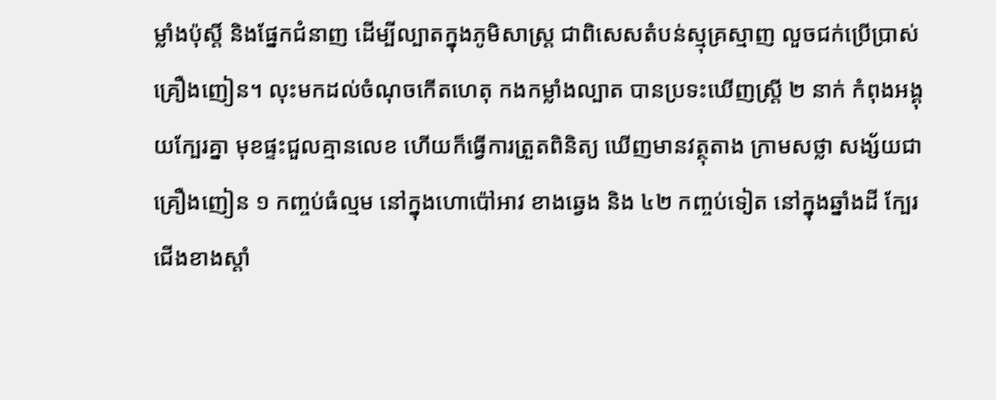ម្លាំងប៉ុស្តិ៍ និងផ្នែកជំនាញ ដើម្បីល្បាតក្នុងភូមិសាស្ត្រ ជាពិសេសតំបន់ស្មុគ្រស្មាញ លួចជក់ប្រើប្រាស់គ្រឿងញៀន។ លុះមកដល់ចំណុចកើតហេតុ កងកម្លាំងល្បាត បានប្រទះឃើញស្ត្រី ២ នាក់ កំពុងអង្គុយក្បែរគ្នា មុខផ្ទះជួលគ្មានលេខ ហើយក៏ធ្វើការត្រួតពិនិត្យ ឃើញមានវត្ថុតាង ក្រាមសថ្លា សង្ស័យជា គ្រឿងញៀន ១ កញ្ចប់ធំល្មម នៅក្នុងហោប៉ៅអាវ ខាងឆ្វេង និង ៤២ កញ្ចប់ទៀត នៅក្នុងឆ្នាំងដី ក្បែរជើងខាងស្តាំ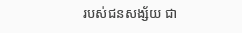របស់ជនសង្ស័យ ជា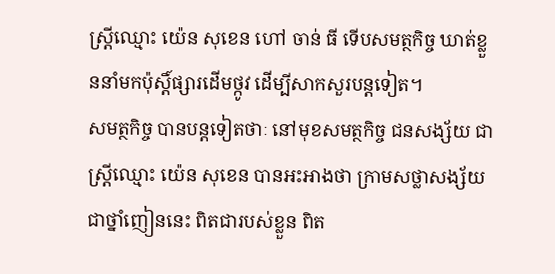ស្ត្រីឈ្មោះ យ៉េន សុខេន ហៅ ចាន់ ធី ទើបសមត្ថកិច្ច ឃាត់ខ្លួននាំមកប៉ុស្តិ៍ផ្សារដើមថ្កូវ ដើម្បីសាកសួរបន្តទៀត។
សមត្ថកិច្ច បានបន្តទៀតថាៈ នៅមុខសមត្ថកិច្ច ជនសង្ស័យ ជាស្ត្រីឈ្មោះ យ៉េន សុខេន បានអះអាងថា ក្រាមសថ្លាសង្ស័យ ជាថ្នាំញៀននេះ ពិតជារបស់ខ្លួន ពិត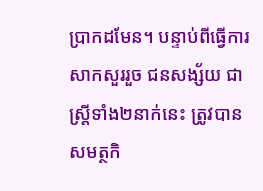ប្រាកដមែន។ បន្ទាប់ពីធ្វើការសាកសួររួច ជនសង្ស័យ ជាស្ត្រីទាំង២នាក់នេះ ត្រូវបានសមត្ថកិ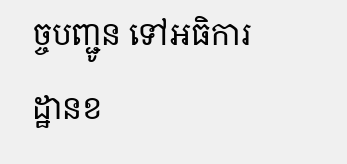ច្ចបញ្ជូន ទៅអធិការដ្ឋានខ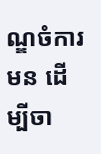ណ្ឌចំការមន ដើម្បីចា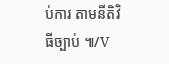ប់ការ តាមនីតិវិធីច្បាប់ ៕/V